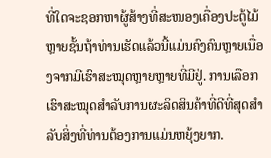ທີ່ໃດຈະຊອກຫາຜູ້ສ້າງທີ່ສະໜອງເຄື່ອງປະຕູ້ໄມ້ຫຼາຍຊັ້ນຖ້າທ່ານເຮັດແລ້ວນີ້ແມ່ນຄົງຄົນຫຼາຍເນື່ອງຈາກມີເຮົາສະໝຸດຫຼາຍຫຼາຍທີ່ມີຢູ່. ການເລືອກເຮົາສະໝຸດສໍາລັບການຜະລິດສິນຄ້າທີ່ດີທີ່ສຸດສໍາລັບສິ່ງທີ່ທ່ານຕ້ອງການແມ່ນຫຍຸ້ງຍາກ.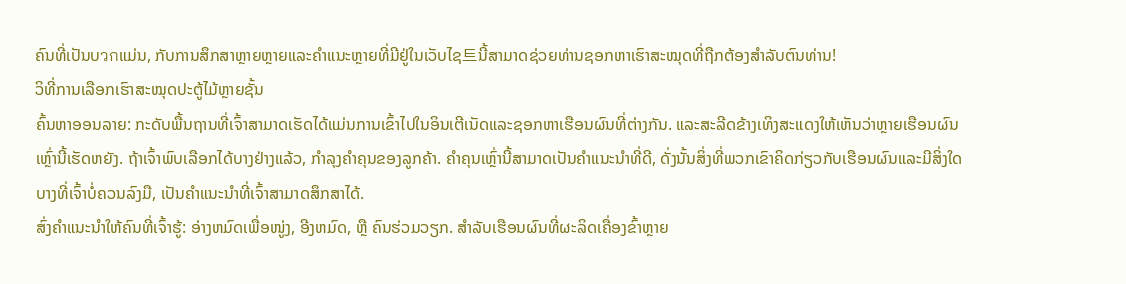ຄົນທີ່ເປັນບวกແມ່ນ, ກັບການສຶກສາຫຼາຍຫຼາຍແລະຄຳແນະຫຼາຍທີ່ມີຢູ່ໃນເວັບໄຊ트ນີ້ສາມາດຊ່ວຍທ່ານຊອກຫາເຮົາສະໝຸດທີ່ຖືກຕ້ອງສໍາລັບຕົນທ່ານ!
ວິທີ່ການເລືອກເຮົາສະໝຸດປະຕູ້ໄມ້ຫຼາຍຊັ້ນ
ຄົ້ນຫາອອນລາຍ: ກະດັບພື້ນຖານທີ່ເຈົ້າສາມາດເຮັດໄດ້ແມ່ນການເຂົ້າໄປໃນອິນເຕີເນັດແລະຊອກຫາເຮືອນຜົນທີ່ຕ່າງກັນ. ແລະສະລີດຂ້າງເທິງສະແດງໃຫ້ເຫັນວ່າຫຼາຍເຮືອນຜົນເຫຼົ່ານີ້ເຮັດຫຍັງ. ຖ້າເຈົ້າພົບເລືອກໄດ້ບາງຢ່າງແລ້ວ, ກໍາລຸງຄຳຄຸນຂອງລູກຄ້າ. ຄຳຄຸນເຫຼົ່ານີ້ສາມາດເປັນຄຳແນະນຳທີ່ດີ, ດັ່ງນັ້ນສິ່ງທີ່ພວກເຂົາຄິດກ່ຽວກັບເຮືອນຜົນແລະມີສິ່ງໃດບາງທີ່ເຈົ້າບໍ່ຄວນລົງມື, ເປັນຄຳແນະນຳທີ່ເຈົ້າສາມາດສຶກສາໄດ້.
ສົ່ງຄຳແນະນຳໃຫ້ຄົນທີ່ເຈົ້າຮູ້: ອ່າງຫມົດເພື່ອໜູ່ງ, ອີງຫມົດ, ຫຼື ຄົນຮ່ວມວຽກ. ສຳລັບເຮືອນຜົນທີ່ຜະລິດເຄື່ອງຂົ້າຫຼາຍ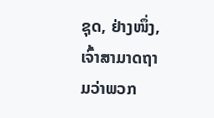ຊຸດ, ຢ່າງໜຶ່ງ, ເຈົ້າສາມາດຖາມວ່າພວກ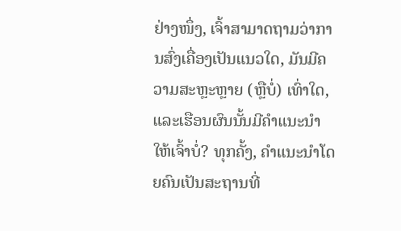ຢ່າງໜຶ່ງ, ເຈົ້າສາມາດຖາມວ່າການສົ່ງເຄື່ອງເປັນແນວໃດ, ມັນມີຄວາມສະຫຼະຫຼາຍ (ຫຼືບໍ່) ເທົ່າໃດ, ແລະເຮືອນຜົນນັ້ນມີຄຳແນະນຳໃຫ້ເຈົ້າບໍ່? ທຸກຄັ້ງ, ຄຳແນະນຳໂດຍຄົນເປັນສະຖານທີ່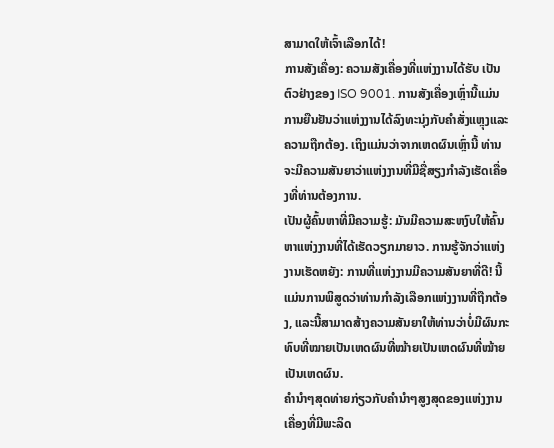ສາມາດໃຫ້ເຈົ້າເລືອກໄດ້!
ການສັງເຄື່ອງ: ຄວາມສັງເຄື່ອງທີ່ແຫ່ງງານໄດ້ຮັບ ເປັນຕົວຢ່າງຂອງ ISO 9001. ການສັງເຄື່ອງເຫຼົ່ານີ້ແມ່ນການຍືນຢັນວ່າແຫ່ງງານໄດ້ລົງທະນຸ່ງກັບຄຳສັ່ງແຫຼຸງແລະຄວາມຖືກຕ້ອງ. ເຖິງແມ່ນວ່າຈາກເຫດຜົນເຫຼົ່ານີ້ ທ່ານຈະມີຄວາມສັນຍາວ່າແຫ່ງງານທີ່ມີຊື່ສຽງກຳລັງເຮັດເຄື່ອງທີ່ທ່ານຕ້ອງການ.
ເປັນຜູ້ຄົ້ນຫາທີ່ມີຄວາມຮູ້: ມັນມີຄວາມສະຫງົບໃຫ້ຄົ້ນຫາແຫ່ງງານທີ່ໄດ້ເຮັດວຽກມາຍາວ. ການຮູ້ຈັກວ່າແຫ່ງງານເຮັດຫຍັງ: ການທີ່ແຫ່ງງານມີຄວາມສັນຍາທີ່ດີ! ນີ້ແມ່ນການພິສູດວ່າທ່ານກຳລັງເລືອກແຫ່ງງານທີ່ຖືກຕ້ອງ, ແລະນີ້ສາມາດສ້າງຄວາມສັນຍາໃຫ້ທ່ານວ່າບໍ່ມີຜົນກະທົບທີ່ໝາຍເປັນເຫດຜົນທີ່ໝ້າຍເປັນເຫດຜົນທີ່ໝ້າຍເປັນເຫດຜົນ.
ຄຳນຳໆສຸດທ່າຍກ່ຽວກັບຄຳນຳໆສູງສຸດຂອງແຫ່ງງານເຄື່ອງທີ່ມີພະລິດ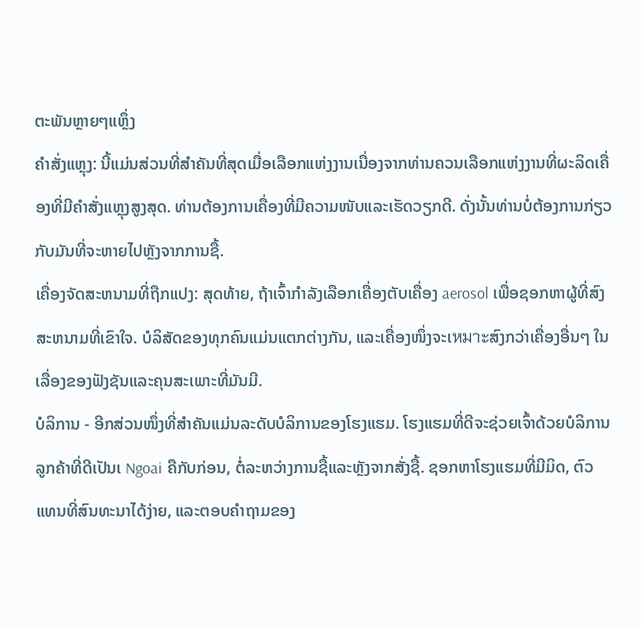ຕະພັນຫຼາຍໆແຫຼຶ່ງ
ຄຳສັ່ງແຫຼຸງ: ນີ້ແມ່ນສ່ວນທີ່ສຳຄັນທີ່ສຸດເມື່ອເລືອກແຫ່ງງານເນື່ອງຈາກທ່ານຄວນເລືອກແຫ່ງງານທີ່ຜະລິດເຄື່ອງທີ່ມີຄຳສັ່ງແຫຼຸງສູງສຸດ. ທ່ານຕ້ອງການເຄື່ອງທີ່ມີຄວາມໜັບແລະເຮັດວຽກດີ. ດັ່ງນັ້ນທ່ານບໍ່ຕ້ອງການກ່ຽວກັບມັນທີ່ຈະຫາຍໄປຫຼັງຈາກການຊື້.
ເຄື່ອງຈັດສະຫນາມທີ່ຖືກແປງ: ສຸດທ້າຍ, ຖ້າເຈົ້າກຳລັງເລືອກເຄື່ອງຕັບເຄື່ອງ aerosol ເພື່ອຊອກຫາຜູ້ທີ່ສົງສະຫນາມທີ່ເຂົາໃຈ. ບໍລິສັດຂອງທຸກຄົນແມ່ນແຕກຕ່າງກັນ, ແລະເຄື່ອງໜຶ່ງຈະເหมาะສົງກວ່າເຄື່ອງອື່ນໆ ໃນເລື່ອງຂອງຟັງຊັນແລະຄຸນສະເພາະທີ່ມັນມີ.
ບໍລິການ - ອີກສ່ວນໜຶ່ງທີ່ສຳຄັນແມ່ນລະດັບບໍລິການຂອງໂຮງແຮມ. ໂຮງແຮມທີ່ດີຈະຊ່ວຍເຈົ້າດ້ວຍບໍລິການລູກຄ້າທີ່ດີເປັນເ Ngoai ຄືກັບກ່ອນ, ຕໍ່ລະຫວ່າງການຊື້ແລະຫຼັງຈາກສັ່ງຊື້. ຊອກຫາໂຮງແຮມທີ່ມີມິດ, ຕົວແທນທີ່ສົນທະນາໄດ້ງ່າຍ, ແລະຕອບຄຳຖາມຂອງ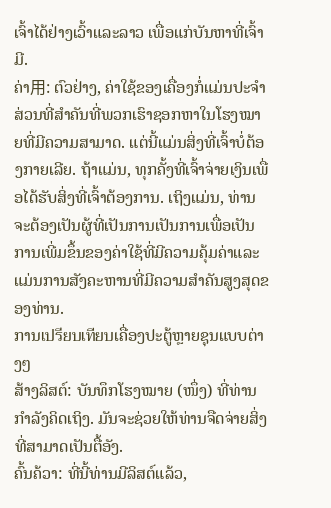ເຈົ້າໄດ້ຢ່າງເວົ້າແລະລາວ ເພື່ອແກ່ບັນຫາທີ່ເຈົ້າມີ.
ຄ່າ用: ຕົວຢ່າງ, ຄ່າໃຊ້ຂອງເຄື່ອງກໍ່ແມ່ນປະຈຳສ່ວນທີ່ສຳຄັນທີ່ພວກເຮົາຊອກຫາໃນໂຮງໝາຍທີ່ມີຄວາມສາມາດ. ແຕ່ນີ້ແມ່ນສິ່ງທີ່ເຈົ້າບໍ່ຕ້ອງກາຍເລີຍ. ຖ້າແມ່ນ, ທຸກຄັ້ງທີ່ເຈົ້າຈ່າຍເງິນເພື່ອໄດ້ຮັບສິ່ງທີ່ເຈົ້າຕ້ອງການ. ເຖິງແມ່ນ, ທ່ານຈະຕ້ອງເປັນຜູ້ທີ່ເປັນການເປັນການເພື່ອເປັນການເພີ່ມຂຶ້ນຂອງຄ່າໃຊ້ທີ່ມີຄວາມຄຸ້ມຄ່າແລະແມ່ນການສັງຄະຫານທີ່ມີຄວາມສຳຄັນສູງສຸດຂອງທ່ານ.
ການเปรียบเทียบເຄື່ອງປະຕູ້ຫຼາຍຊຸນແບບຕ່າງໆ
ສ້າງລິສຕ໌: ບັນທຶກໂຮງໝາຍ (ໜຶ່ງ) ທີ່ທ່ານກຳລັງຄິດເຖິງ. ມັນຈະຊ່ວຍໃຫ້ທ່ານຈືດຈ່າຍສິ່ງທີ່ສາມາດເປັນຕື້ອັງ.
ຄົ້ນຄ້ວາ: ທີ່ນີ້ທ່ານມີລິສຕ໌ແລ້ວ,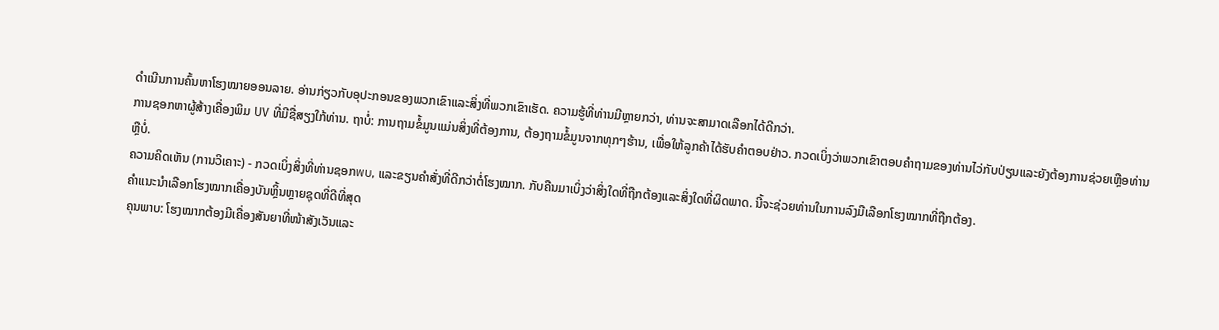ດຳເນີນການຄົ້ນຫາໂຮງໝາຍອອນລາຍ. ອ່ານກ່ຽວກັບອຸປະກອນຂອງພວກເຂົາແລະສິ່ງທີ່ພວກເຂົາເຮັດ. ຄວາມຮູ້ທີ່ທ່ານມີຫຼາຍກວ່າ, ທ່ານຈະສາມາດເລືອກໄດ້ດີກວ່າ.
ການຊອກຫາຜູ້ສ້າງເຄື່ອງພິມ UV ທີ່ມີຊື່ສຽງໃກ້ທ່ານ. ຖາບໍ່: ການຖາມຂໍ້ມູນແມ່ນສິ່ງທີ່ຕ້ອງການ, ຕ້ອງຖາມຂໍ້ມູນຈາກທຸກໆຮ້ານ, ເພື່ອໃຫ້ລູກຄ້າໄດ້ຮັບຄຳຕອບຢ່າວ. ກວດເບິ່ງວ່າພວກເຂົາຕອບຄຳຖາມຂອງທ່ານໄວ່ກັບປ່ຽນແລະຍັງຕ້ອງການຊ່ວຍເຫຼືອທ່ານຫຼືບໍ່.
ຄວາມຄິດເຫັນ (ການວິເຄາະ) - ກວດເບິ່ງສິ່ງທີ່ທ່ານຊອກพบ, ແລະຂຽນຄຳສັ່ງທີ່ດີກວ່າຕໍ່ໂຮງໝາກ. ກັບຄືນມາເບິ່ງວ່າສິ່ງໃດທີ່ຖືກຕ້ອງແລະສິ່ງໃດທີ່ຜິດພາດ. ນີ້ຈະຊ່ວຍທ່ານໃນການລົງມືເລືອກໂຮງໝາກທີ່ຖືກຕ້ອງ.
ຄຳແນະນຳເລືອກໂຮງໝາກເຄື່ອງບັນຫຼິ້ນຫຼາຍຊຸດທີ່ດີທີ່ສຸດ
ຄຸນພາບ: ໂຮງໝາກຕ້ອງມີເຄື່ອງສັນຍາທີ່ໜ້າສັງເວັນແລະ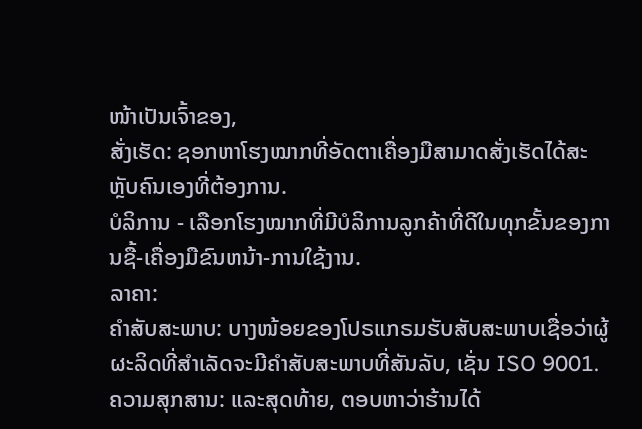ໜ້າເປັນເຈົ້າຂອງ,
ສັ່ງເຮັດ: ຊອກຫາໂຮງໝາກທີ່ອັດຕາເຄື່ອງມືສາມາດສັ່ງເຮັດໄດ້ສະຫຼັບຄົນເອງທີ່ຕ້ອງການ.
ບໍລິການ - ເລືອກໂຮງໝາກທີ່ມີບໍລິການລູກຄ້າທີ່ດີໃນທຸກຂັ້ນຂອງການຊື້-ເຄື່ອງມືຂົນຫນ້າ-ການໃຊ້ງານ.
ລາຄາ:
ຄຳສັບສະພາບ: ບາງໜ້ອຍຂອງໂປຣແກຣມຮັບສັບສະພາບເຊື່ອວ່າຜູ້ຜະລິດທີ່ສຳເລັດຈະມີຄຳສັບສະພາບທີ່ສັນລັບ, ເຊັ່ນ ISO 9001.
ຄວາມສຸກສານ: ແລະສຸດທ້າຍ, ຕອບຫາວ່າຮ້ານໄດ້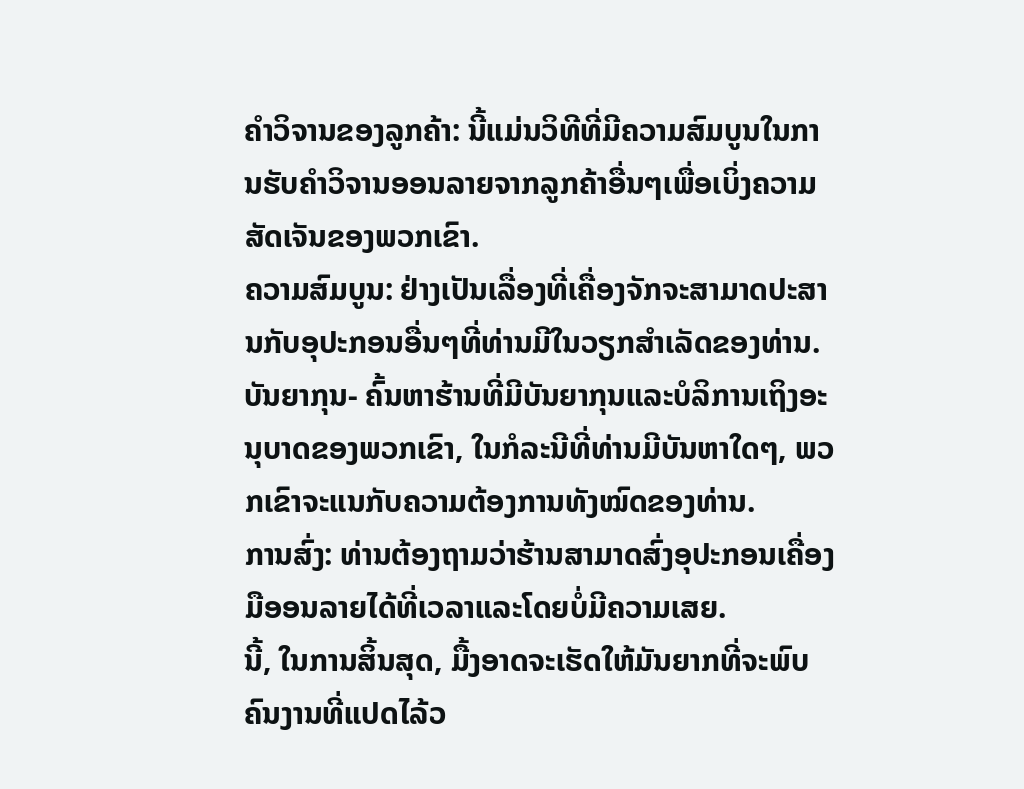ຄຳວິຈານຂອງລູກຄ້າ: ນີ້ແມ່ນວິທີທີ່ມີຄວາມສົມບູນໃນການຮັບຄຳວິຈານອອນລາຍຈາກລູກຄ້າອື່ນໆເພື່ອເບິ່ງຄວາມສັດເຈັນຂອງພວກເຂົາ.
ຄວາມສົມບູນ: ຢ່າງເປັນເລື່ອງທີ່ເຄື່ອງຈັກຈະສາມາດປະສານກັບອຸປະກອນອື່ນໆທີ່ທ່ານມີໃນວຽກສຳເລັດຂອງທ່ານ.
ບັນຍາກຸນ- ຄົ້ນຫາຮ້ານທີ່ມີບັນຍາກຸນແລະບໍລິການເຖິງອະນຸບາດຂອງພວກເຂົາ, ໃນກໍລະນີທີ່ທ່ານມີບັນຫາໃດໆ, ພວກເຂົາຈະແນກັບຄວາມຕ້ອງການທັງໝົດຂອງທ່ານ.
ການສົ່ງ: ທ່ານຕ້ອງຖາມວ່າຮ້ານສາມາດສົ່ງອຸປະກອນເຄື່ອງມືອອນລາຍໄດ້ທີ່ເວລາແລະໂດຍບໍ່ມີຄວາມເສຍ.
ນີ້, ໃນການສິ້ນສຸດ, ມື້ງອາດຈະເຮັດໃຫ້ມັນຍາກທີ່ຈະພົບຄົນງານທີ່ແປດໄລ້ວ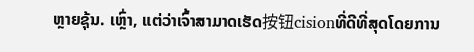ຫຼາຍຊຸ້ນ. ເຫຼົ່າ, ແຕ່ວ່າເຈົ້າສາມາດເຮັດ按钮cisionທີ່ດີທີ່ສຸດໂດຍການ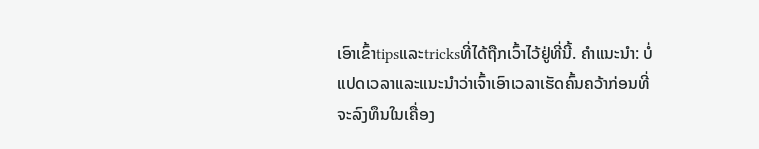ເອົາເຂົ້າtipsແລະtricksທີ່ໄດ້ຖືກເວົ້າໄວ້ຢູ່ທີ່ນີ້. ຄຳແນະນຳ: ບໍ່ແປດເວລາແລະແນະນຳວ່າເຈົ້າເອົາເວລາເຮັດຄົ້ນຄວ້າກ່ອນທີ່ຈະລົງທຶນໃນເຄື່ອງ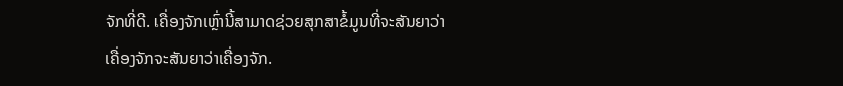ຈັກທີ່ດີ. เຄື່ອງຈັກເຫຼົ່ານີ້ສາມາດຊ່ວຍສຸກສາຂໍ້ມູນທີ່ຈະສັນຍາວ່າເຄື່ອງຈັກຈະສັນຍາວ່າເຄື່ອງຈັກ.